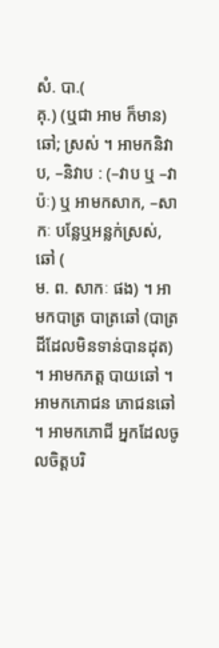សំ. បា.(
គុ.) (ឬជា អាម ក៏មាន) ឆៅ; ស្រស់ ។ អាមកនិវាប, –និវាប : (–វាប ឬ –វាប៉ៈ) ឬ អាមកសាក, –សាកៈ បន្លែឬអន្លក់ស្រស់, ឆៅ (
ម. ព. សាកៈ ផង) ។ អាមកបាត្រ បាត្រឆៅ (បាត្រដីដែលមិនទាន់បានដុត) ។ អាមកភត្ត បាយឆៅ ។ អាមកភោជន ភោជនឆៅ ។ អាមកភោជី អ្នកដែលចូលចិត្តបរិ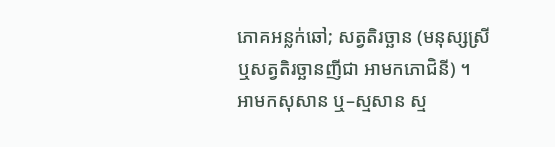ភោគអន្លក់ឆៅ; សត្វតិរច្ឆាន (មនុស្សស្រីឬសត្វតិរច្ឆានញីជា អាមកភោជិនី) ។ អាមកសុសាន ឬ–ស្មសាន ស្ម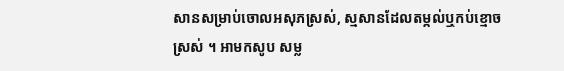សានសម្រាប់ចោលអសុភស្រស់, ស្មសានដែលតម្កល់ឬកប់ខ្មោចស្រស់ ។ អាមកសូប សម្ល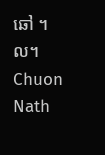ឆៅ ។ល។
Chuon Nath